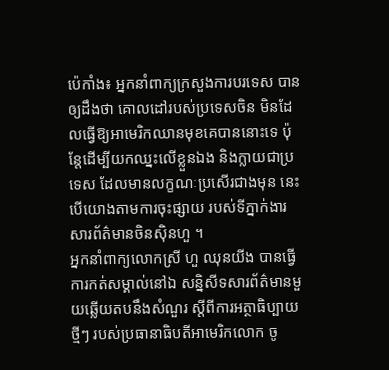ប៉េកាំង៖ អ្នកនាំពាក្យក្រសួងការបរទេស បានឲ្យដឹងថា គោលដៅរបស់ប្រទេសចិន មិនដែលធ្វើឱ្យអាមេរិកឈានមុខគេបាននោះទេ ប៉ុន្តែដើម្បីយកឈ្នះលើខ្លួនឯង និងក្លាយជាប្រទេស ដែលមានលក្ខណៈប្រសើរជាងមុន នេះបើយោងតាមការចុះផ្សាយ របស់ទីភ្នាក់ងារសារព័ត៌មានចិនស៊ិនហួ ។
អ្នកនាំពាក្យលោកស្រី ហួ ឈុនយីង បានធ្វើការកត់សម្គាល់នៅឯ សន្និសីទសារព័ត៌មានមួយឆ្លើយតបនឹងសំណួរ ស្តីពីការអត្ថាធិប្បាយថ្មីៗ របស់ប្រធានាធិបតីអាមេរិកលោក ចូ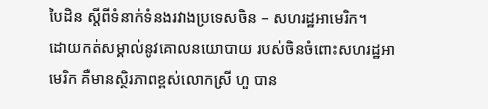បៃដិន ស្តីពីទំនាក់ទំនងរវាងប្រទេសចិន – សហរដ្ឋអាមេរិក។
ដោយកត់សម្គាល់នូវគោលនយោបាយ របស់ចិនចំពោះសហរដ្ឋអាមេរិក គឺមានស្ថិរភាពខ្ពស់លោកស្រី ហួ បាន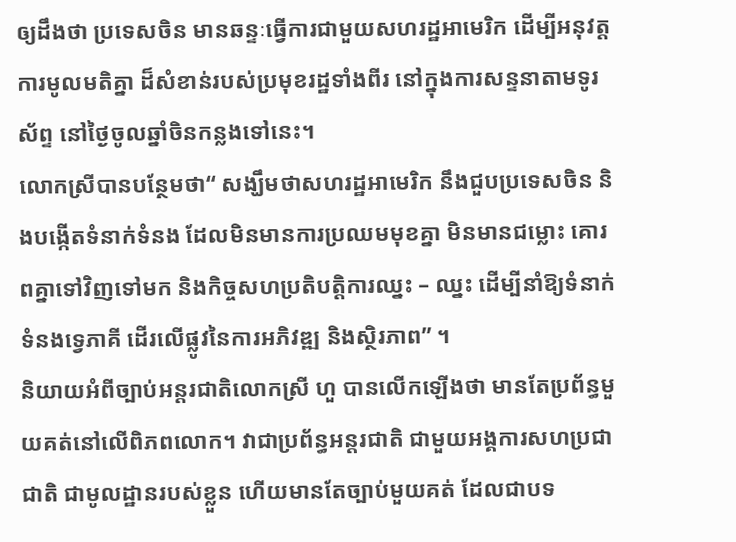ឲ្យដឹងថា ប្រទេសចិន មានឆន្ទៈធ្វើការជាមួយសហរដ្ឋអាមេរិក ដើម្បីអនុវត្តការមូលមតិគ្នា ដ៏សំខាន់របស់ប្រមុខរដ្ឋទាំងពីរ នៅក្នុងការសន្ទនាតាមទូរស័ព្ទ នៅថ្ងៃចូលឆ្នាំចិនកន្លងទៅនេះ។
លោកស្រីបានបន្ថែមថា“ សង្ឃឹមថាសហរដ្ឋអាមេរិក នឹងជួបប្រទេសចិន និងបង្កើតទំនាក់ទំនង ដែលមិនមានការប្រឈមមុខគ្នា មិនមានជម្លោះ គោរពគ្នាទៅវិញទៅមក និងកិច្ចសហប្រតិបត្តិការឈ្នះ – ឈ្នះ ដើម្បីនាំឱ្យទំនាក់ទំនងទ្វេភាគី ដើរលើផ្លូវនៃការអភិវឌ្ឍ និងស្ថិរភាព” ។
និយាយអំពីច្បាប់អន្តរជាតិលោកស្រី ហួ បានលើកឡើងថា មានតែប្រព័ន្ធមួយគត់នៅលើពិភពលោក។ វាជាប្រព័ន្ធអន្តរជាតិ ជាមួយអង្គការសហប្រជាជាតិ ជាមូលដ្ឋានរបស់ខ្លួន ហើយមានតែច្បាប់មួយគត់ ដែលជាបទ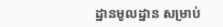ដ្ឋានមូលដ្ឋាន សម្រាប់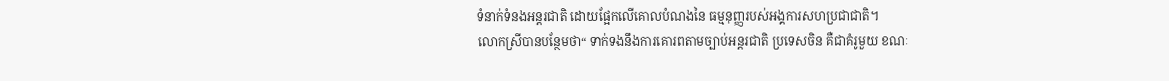ទំនាក់ទំនងអន្តរជាតិ ដោយផ្អែកលើគោលបំណងនៃ ធម្មនុញ្ញរបស់អង្គការសហប្រជាជាតិ។
លោកស្រីបានបន្ថែមថា“ ទាក់ទងនឹងការគោរពតាមច្បាប់អន្តរជាតិ ប្រទេសចិន គឺជាគំរូមួយ ខណៈ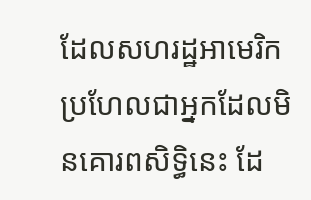ដែលសហរដ្ឋអាមេរិក ប្រហែលជាអ្នកដែលមិនគោរពសិទ្ធិនេះ ដែ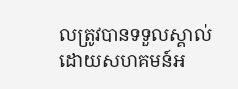លត្រូវបានទទួលស្គាល់ ដោយសហគមន៍អ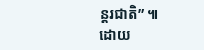ន្តរជាតិ” ៕
ដោយ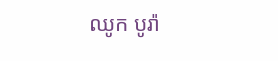ឈូក បូរ៉ា